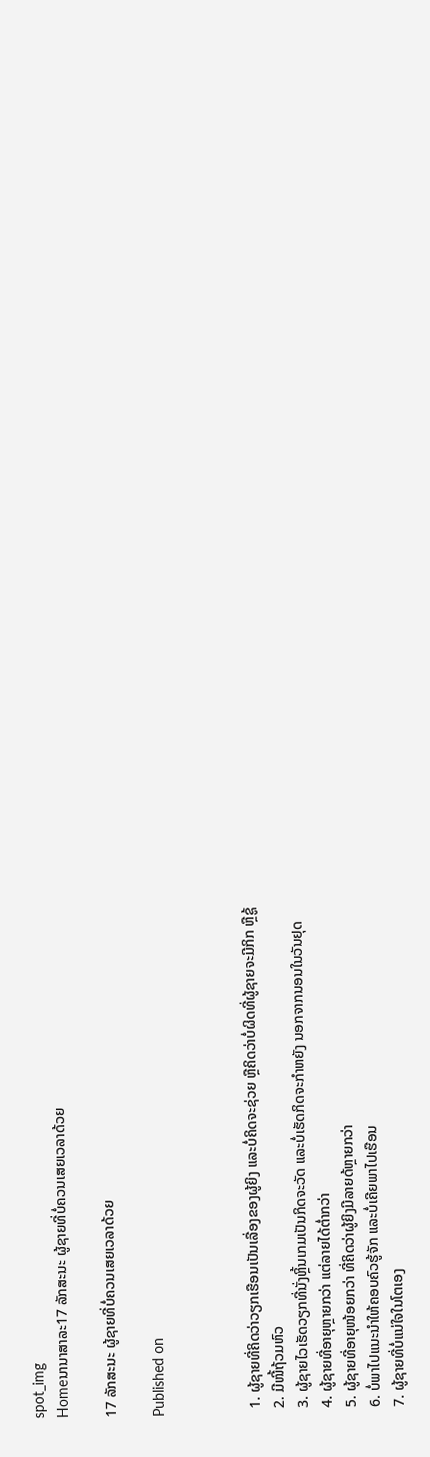spot_img
Homeນານາສາລະ17 ລັກສະນະ ຜູ້ຊາຍທີ່ບໍ່ຄວນເສຍເວລາດ້ວຍ

17 ລັກສະນະ ຜູ້ຊາຍທີ່ບໍ່ຄວນເສຍເວລາດ້ວຍ

Published on



  1. ຜູ້ຊາຍທີ່ຄິດວ່າວຽກເຮືອນເປັນເລື່ອງຂອງຜູ້ຍິງ ແລະບໍ່ຄິດຈະຊ່ວຍ ຫຼືຄິດວ່າບໍ່ຜິດທີ່ຜູ້ຊາຍຈະມີກິກ ຫຼືຊູ້
  2. ມີໜີ້ຖ້ວມຫົວ
  3. ຜູ້ຊາຍໄວເຮັດວຽກທີ່ນັ່ງຫຼິ້ນເກມເປັນກິດຈະວັດ ແລະບໍ່ເຮັດກິດຈະກໍາຫຍັງ ນອກຈາກນອນໃນວັນຢຸດ
  4. ຜູ້ຊາຍທີ່ອາຍຸຫຼາຍກວ່າ ແຕ່ລາຍໄດ້ຕໍ່າກວ່າ
  5. ຜູ້ຊາຍທີ່ອາຍຸໜ້ອຍກວ່າ ທີ່ຄິດວ່າຜູ້ຍິງມີລາຍດ້ຫຼາຍກວ່າ
  6. ບໍ່ພາໄປແນະນໍາໃຫ້ຄອບຄົວຮູ້ຈັກ ແລະບໍ່ເຄີຍພາໄປເຮືອນ
  7. ຜູ້ຊາຍທີ່ບໍ່ແນ່ໃຈໃນໂຕເອງ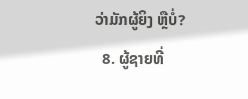ວ່າມັກຜູ້ຍິງ ຫຼືບໍ່?
  8. ຜູ້ຊາຍທີ່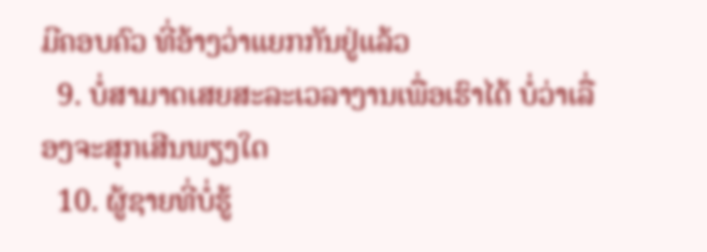ມີຄອບຄົວ ທີ່ອ້າງວ່າແຍກກັນຢູ່ແລ້ວ
  9. ບໍ່ສາມາດເສຍສະລະເວລາງານເພື່ອເຮົາໄດ້ ບໍ່ວ່າເລື່ອງຈະສຸກເສີນພຽງໃດ
  10. ຜູ້ຊາຍທີ່ບໍ່ຮູ້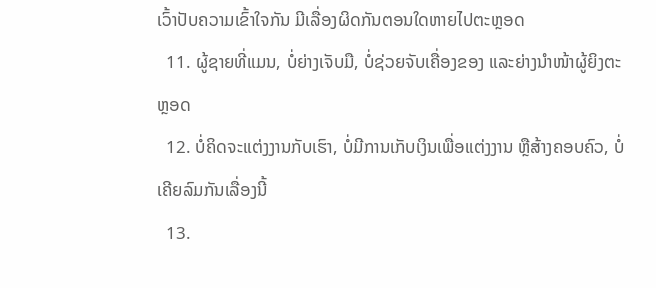ເວົ້າປັບຄວາມເຂົ້າໃຈກັນ ມີເລື່ອງຜິດກັນຕອນໃດຫາຍໄປຕະຫຼອດ
  11. ຜູ້ຊາຍທີ່ແມນ, ບໍ່ຍ່າງເຈັບມື, ບໍ່ຊ່ວຍຈັບເຄື່ອງຂອງ ແລະຍ່າງນໍາໜ້າຜູ້ຍິງຕະຫຼອດ
  12. ບໍ່ຄິດຈະແຕ່ງງານກັບເຮົາ, ບໍ່ມີການເກັບເງິນເພື່ອແຕ່ງງານ ຫຼືສ້າງຄອບຄົວ, ບໍ່ເຄີຍລົມກັນເລື່ອງນີ້
  13.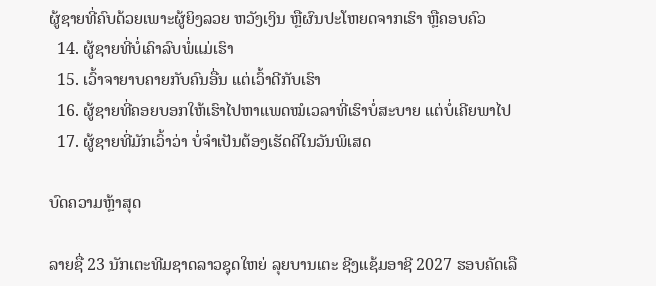ຜູ້ຊາຍທີ່ຄົບດ້ວຍເພາະຜູ້ຍິງລວຍ ຫວັງເງິນ ຫຼືຜົນປະໂຫຍດຈາກເຮົາ ຫຼືຄອບຄົວ
  14. ຜູ້ຊາຍທີ່ບໍ່ເຄົາລົບພໍ່ແມ່ເຮົາ
  15. ເວົ້າຈາຍາບຄາຍກັບຄົນອື່ນ ແຕ່ເວົ້າດີກັບເຮົາ
  16. ຜູ້ຊາຍທີ່ຄອຍບອກໃຫ້ເຮົາໄປຫາແພດໝໍເວລາທີ່ເຮົາບໍ່ສະບາຍ ແຕ່ບໍ່ເຄີຍພາໄປ
  17. ຜູ້ຊາຍທີ່ມັກເວົ້າວ່າ ບໍ່ຈໍາເປັນຕ້ອງເຮັດດີໃນວັນພິເສດ

ບົດຄວາມຫຼ້າສຸດ

ລາຍຊື່ 23 ນັກເຕະທີມຊາດລາວຊຸດໃຫຍ່ ລຸຍບານເຕະ ຊີງແຊ້ມອາຊີ 2027 ຮອບຄັດເລື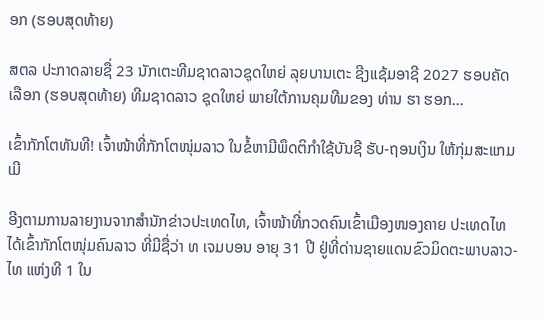ອກ (ຮອບສຸດທ້າຍ)

ສຕລ ປະກາດລາຍຊື່ 23 ນັກເຕະທີມຊາດລາວຊຸດໃຫຍ່ ລຸຍບານເຕະ ຊີງແຊ້ມອາຊີ 2027 ຮອບຄັດເລືອກ (ຮອບສຸດທ້າຍ) ທີມຊາດລາວ ຊຸດໃຫຍ່ ພາຍໃຕ້ການຄຸມທີມຂອງ ທ່ານ ຮາ ຮອກ...

ເຂົ້າກັກໂຕທັນທີ! ເຈົ້າໜ້າທີ່ກັກໂຕໜຸ່ມລາວ ໃນຂໍ້ຫາມີພຶດຕິກຳໃຊ້ບັນຊີ ຮັບ-ຖອນເງິນ ໃຫ້ກຸ່ມສະແກມເມີ

ອີງຕາມການລາຍງານຈາກສຳນັກຂ່າວປະເທດໄທ, ເຈົ້າໜ້າທີ່ກວດຄົນເຂົ້າເມືອງໜອງຄາຍ ປະເທດໄທ ໄດ້ເຂົ້າກັກໂຕໜຸ່ມຄົນລາວ ທີ່ມີຊື່ວ່າ ທ ເຈມບອນ ອາຍຸ 31 ປີ ຢູ່ທີ່ດ່ານຊາຍແດນຂົວມິດຕະພາບລາວ-ໄທ ແຫ່ງທີ 1 ໃນ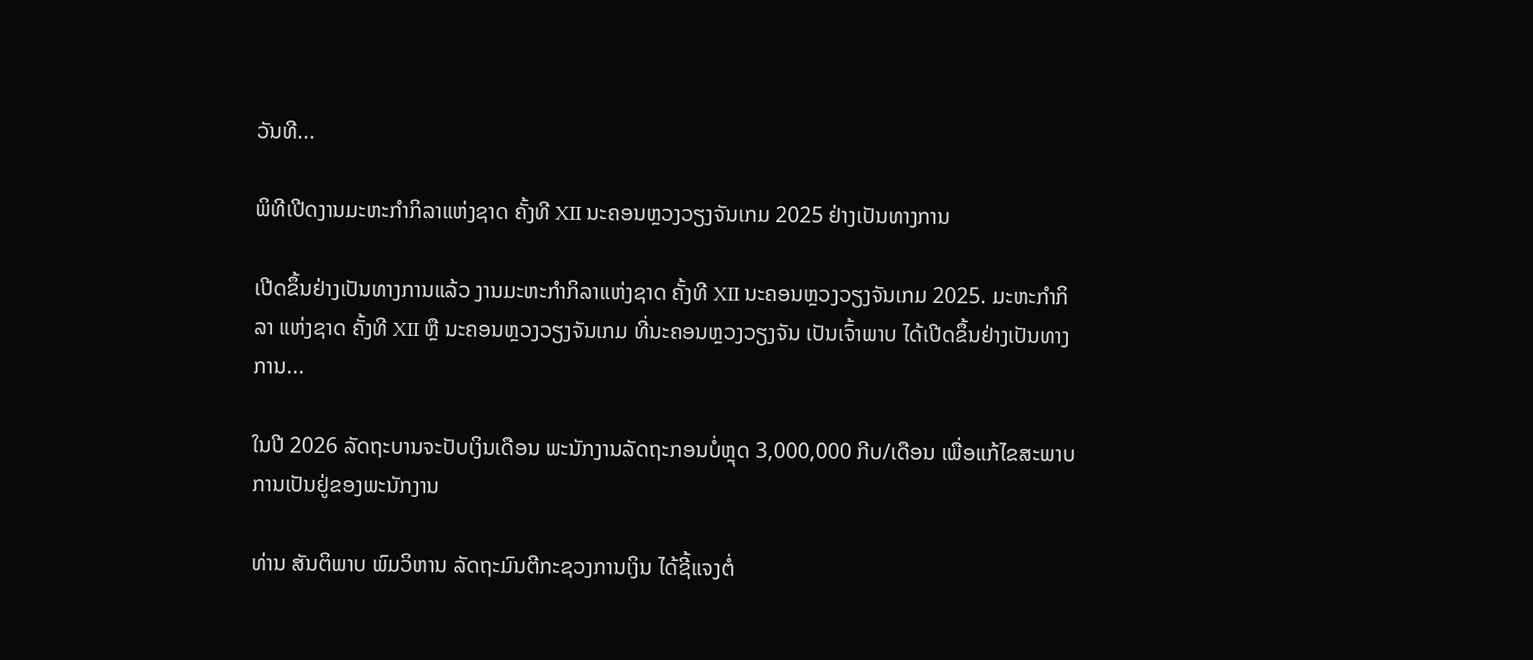ວັນທີ...

ພິທີເປີດງານມະຫະກຳກິລາແຫ່ງຊາດ ຄັ້ງທີ XII ນະຄອນຫຼວງວຽງຈັນເກມ 2025 ຢ່າງເປັນທາງການ

ເປີດຂຶ້ນຢ່າງເປັນທາງການແລ້ວ ງານມະຫະກຳກິລາແຫ່ງຊາດ ຄັ້ງທີ XII ນະຄອນຫຼວງວຽງຈັນເກມ 2025. ມະຫະກຳກິລາ ແຫ່ງຊາດ ຄັ້ງທີ XII ຫຼື ນະຄອນຫຼວງວຽງຈັນເກມ ທີ່ນະຄອນຫຼວງວຽງຈັນ ເປັນເຈົ້າພາບ ໄດ້ເປີດຂຶ້ນຢ່າງເປັນທາງການ...

ໃນປີ 2026 ລັດຖະບານຈະປັບເງິນເດືອນ ພະນັກງານລັດຖະກອນບໍ່ຫຼຸດ 3,000,000 ກີບ/ເດືອນ ເພື່ອແກ້ໄຂສະພາບການເປັນຢູ່ຂອງພະນັກງານ

ທ່ານ ສັນຕິພາບ ພົມວິຫານ ລັດຖະມົນຕີກະຊວງການເງິນ ໄດ້ຊີ້ແຈງຕໍ່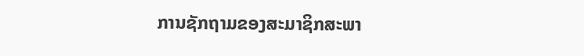ການຊັກຖາມຂອງສະມາຊິກສະພາ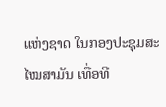ແຫ່ງຊາດ ໃນກອງປະຊຸມສະໄໝສາມັນ ເທື່ອທີ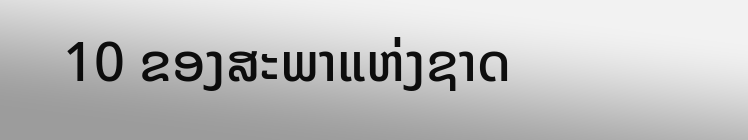10 ຂອງສະພາແຫ່ງຊາດ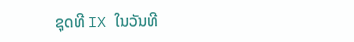ຊຸດທີ IX ໃນວັນທີ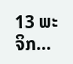13 ພະຈິກ...